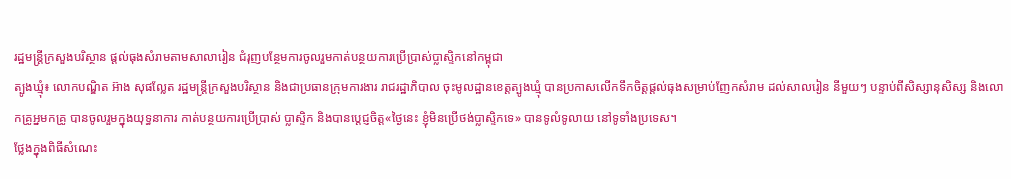រដ្ឋមន្រ្តីក្រសួងបរិស្ថាន ផ្តល់ធុងសំរាមតាមសាលារៀន ជំរុញបន្ថែមការចូលរួមកាត់បន្ថយការប្រើប្រាស់ប្លាស្ទិកនៅកម្ពុជា
ត្បូងឃ្មុំ៖ លោកបណ្ឌិត អ៊ាង សុផល្លែត រដ្ឋមន្រ្តីក្រសួងបរិស្ថាន និងជាប្រធានក្រុមការងារ រាជរដ្ឋាភិបាល ចុះមូលដ្ឋានខេត្តត្បូងឃ្មុំ បានប្រកាសលើកទឹកចិត្តផ្តល់ធុងសម្រាប់ញែកសំរាម ដល់សាលរៀន នីមួយៗ បន្ទាប់ពីសិស្សានុសិស្ស និងលោកគ្រូអ្នមកគ្រូ បានចូលរួមក្នុងយុទ្ធនាការ កាត់បន្ថយការប្រើប្រាស់ ប្លាស្ទិក និងបានប្តេជ្ញចិត្ត«ថ្ងៃនេះ ខ្ញុំមិនប្រើថង់ប្លាស្ទិកទេ» បានទូលំទូលាយ នៅទូទាំងប្រទេស។
ថ្លែងក្នុងពិធីសំណេះ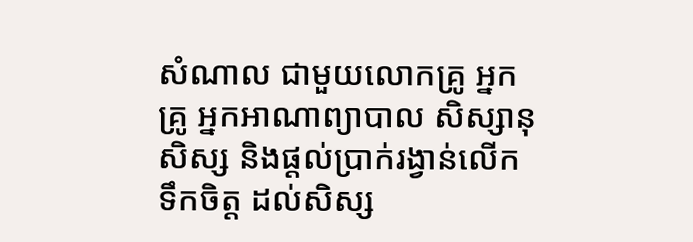សំណាល ជាមួយលោកគ្រូ អ្នកគ្រូ អ្នកអាណាព្យាបាល សិស្សានុសិស្ស និងផ្តល់ប្រាក់រង្វាន់លើកទឹកចិត្ត ដល់សិស្ស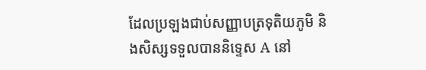ដែលប្រឡងជាប់សញ្ញាបត្រទុតិយភូមិ និងសិស្សទទួលបាននិទ្ទេស A នៅ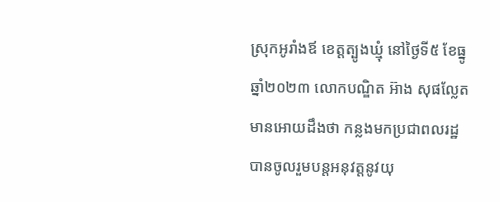ស្រុកអូរាំងឪ ខេត្តត្បូងឃ្មុំ នៅថ្ងៃទី៥ ខែធ្នូ ឆ្នាំ២០២៣ លោកបណ្ឌិត អ៊ាង សុផល្លែត មានអោយដឹងថា កន្លងមកប្រជាពលរដ្ឋ បានចូលរួមបន្តអនុវត្តនូវយុ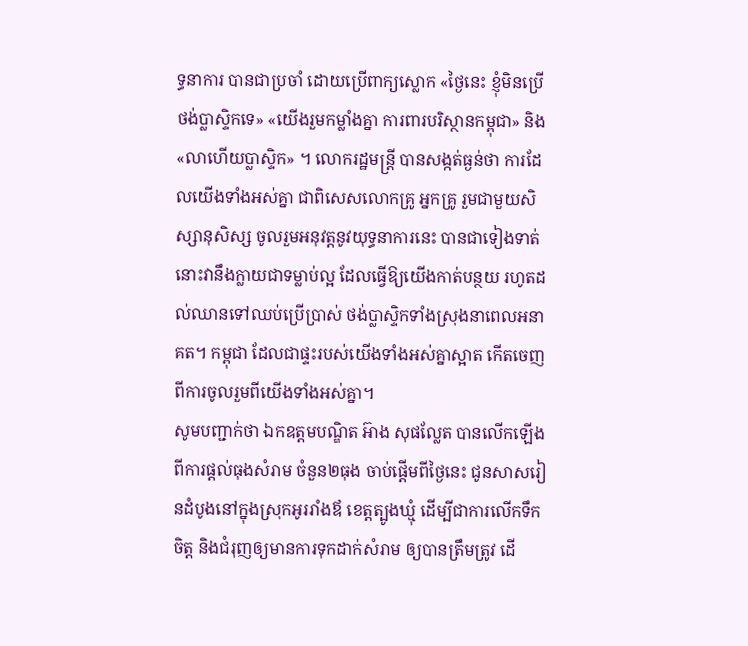ទ្ធនាការ បានជាប្រចាំ ដោយប្រើពាក្យស្លោក «ថ្ងៃនេះ ខ្ញុំមិនប្រើថង់ប្លាស្ទិកទេ» «យើងរួមកម្លាំងគ្នា ការពារបរិស្ថានកម្ពុជា» និង «លាហើយប្លាស្ទិក» ។ លោករដ្ឋមន្រ្តី បានសង្កត់ធ្ងន់ថា ការដែលយើងទាំងអស់គ្នា ជាពិសេសលោកគ្រូ អ្នកគ្រូ រួមជាមួយសិស្សានុសិស្ស ចូលរួមអនុវត្តនូវយុទ្ធនាការនេះ បានជាទៀងទាត់ នោះវានឹងក្លាយជាទម្លាប់ល្អ ដែលធ្វើឱ្យយើងកាត់បន្ថយ រហូតដល់ឈានទៅឈប់ប្រើប្រាស់ ថង់ប្លាស្ទិកទាំងស្រុងនាពេលអនាគត។ កម្ពុជា ដែលជាផ្ទះរបស់យើងទាំងអស់គ្នាស្អាត កើតចេញពីការចូលរួមពីយើងទាំងអស់គ្នា។
សូមបញ្ជាក់ថា ឯកឧត្តមបណ្ឌិត អ៊ាង សុផល្លែត បានលើកឡើងពីការផ្តល់ធុងសំរាម ចំនួន២ធុង ចាប់ផ្តើមពីថ្ងៃនេះ ជូនសាសរៀនដំបូងនៅក្នុងស្រុកអូររាំងឪ ខេត្តត្បូងឃ្មុំ ដើម្បីជាការលើកទឹកចិត្ត និងជំរុញឲ្យមានការទុកដាក់សំរាម ឲ្យបានត្រឹមត្រូវ ដើ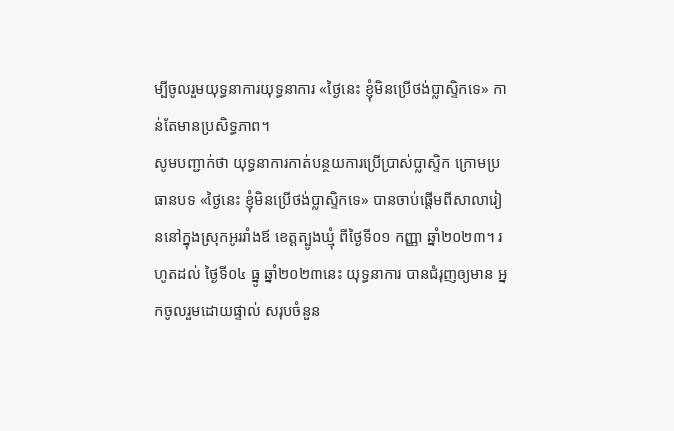ម្បីចូលរួមយុទ្ធនាការយុទ្ធនាការ «ថ្ងៃនេះ ខ្ញុំមិនប្រើថង់ប្លាស្ទិកទេ» កាន់តែមានប្រសិទ្ធភាព។
សូមបញ្ជាក់ថា យុទ្ធនាការកាត់បន្ថយការប្រើប្រាស់ប្លាស្ទិក ក្រោមប្រធានបទ «ថ្ងៃនេះ ខ្ញុំមិនប្រើថង់ប្លាស្ទិកទេ» បានចាប់ផ្តើមពីសាលារៀននៅក្នុងស្រុកអូររាំងឪ ខេត្តត្បូងឃ្មុំ ពីថ្ងៃទី០១ កញ្ញា ឆ្នាំ២០២៣។ រហូតដល់ ថ្ងៃទី០៤ ធ្នូ ឆ្នាំ២០២៣នេះ យុទ្ធនាការ បានជំរុញឲ្យមាន អ្នកចូលរួមដោយផ្ទាល់ សរុបចំនួន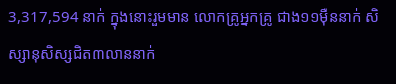3,317,594 នាក់ ក្នុងនោះរួមមាន លោកគ្រូអ្នកគ្រូ ជាង១១ម៉ឺននាក់ សិស្សានុសិស្សជិត៣លាននាក់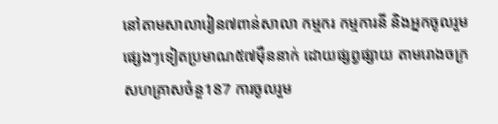នៅតាមសាលារៀន៧ពាន់សាលា កម្មករ កម្មការនី និងអ្នកចូលរួមផ្សេងៗទៀតប្រមាណ៥៧ម៉ឺននាក់ ដោយផ្សព្វផ្សាយ តាមរោងចក្រសហគ្រាសចំនួ187 ការចូលរួម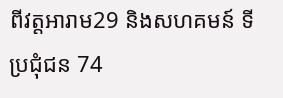ពីវត្តអារាម29 និងសហគមន៍ ទីប្រជុំជន 74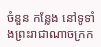ចំនួន កន្លែង នៅទូទាំងព្រះរាជាណាចក្រក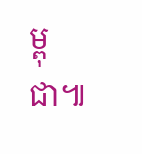ម្ពុជា៕